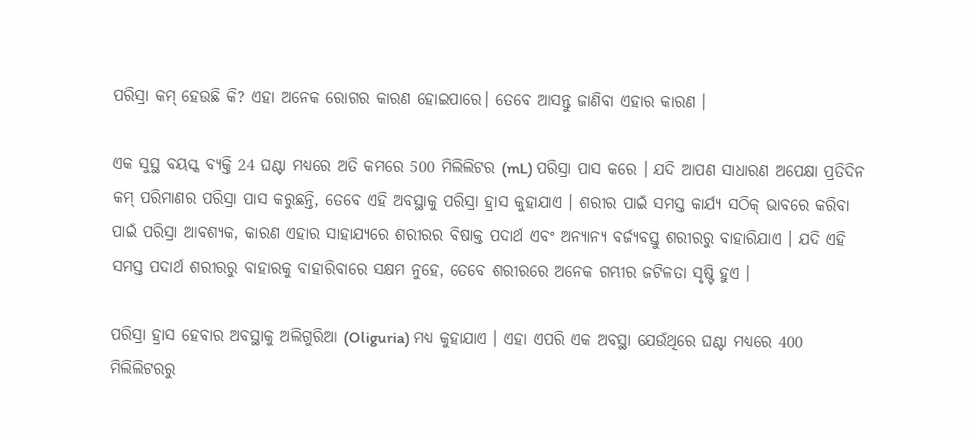ପରିସ୍ରା କମ୍ ହେଉଛି କି? ଏହା ଅନେକ ରୋଗର କାରଣ ହୋଇପାରେ। ତେବେ ଆସନ୍ତୁ ଜାଣିବା ଏହାର କାରଣ ।

ଏକ ସୁସ୍ଥ ବୟସ୍କ ବ୍ୟକ୍ତି 24 ଘଣ୍ଟା ମଧ୍ୟରେ ଅତି କମରେ 500 ମିଲିଲିଟର (mL) ପରିସ୍ରା ପାସ କରେ । ଯଦି ଆପଣ ସାଧାରଣ ଅପେକ୍ଷା ପ୍ରତିଦିନ କମ୍ ପରିମାଣର ପରିସ୍ରା ପାସ କରୁଛନ୍ତି, ତେବେ ଏହି ଅବସ୍ଥାକୁ ପରିସ୍ରା ହ୍ରାସ କୁହାଯାଏ । ଶରୀର ପାଇଁ ସମସ୍ତ କାର୍ଯ୍ୟ ସଠିକ୍ ଭାବରେ କରିବା ପାଇଁ ପରିସ୍ରା ଆବଶ୍ୟକ, କାରଣ ଏହାର ସାହାଯ୍ୟରେ ଶରୀରର ବିଷାକ୍ତ ପଦାର୍ଥ ଏବଂ ଅନ୍ୟାନ୍ୟ ବର୍ଜ୍ୟବସ୍ତୁ ଶରୀରରୁ ବାହାରିଯାଏ । ଯଦି ଏହି ସମସ୍ତ ପଦାର୍ଥ ଶରୀରରୁ ବାହାରକୁ ବାହାରିବାରେ ସକ୍ଷମ ନୁହେ, ତେବେ ଶରୀରରେ ଅନେକ ଗମ୍ଭୀର ଜଟିଳତା ସୃଷ୍ଟି ହୁଏ ।

ପରିସ୍ରା ହ୍ରାସ ହେବାର ଅବସ୍ଥାକୁ ଅଲିଗୁରିଆ (Oliguria) ମଧ୍ୟ କୁହାଯାଏ । ଏହା ଏପରି ଏକ ଅବସ୍ଥା ଯେଉଁଥିରେ ଘଣ୍ଟା ମଧ୍ୟରେ 400 ମିଲିଲିଟରରୁ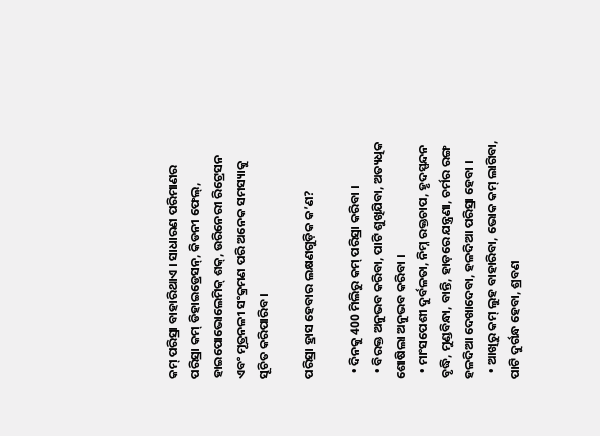କମ୍ ପରିସ୍ରା ବାହାରିଥାଏ । ସାଧାରଣ ପରିମାଣର ପରିସ୍ରା କମ୍ ଡିହାଇଡ୍ରେସନ୍, କିଡନୀ ଫେଲ୍, ହାଇପୋଭୋଲେମିକ୍ ଶକ୍, ଉରିନେରୀ ରିଟ୍ରେସନ ଏବଂ ମୂତ୍ରନଳୀ ସଂକ୍ରମଣ ପରି ଅନେକ ସମସ୍ୟାକୁ ସୂଚିତ କରିପାରିବ ।

ପରିସ୍ରା ହ୍ରାସ ହେବାର ଲକ୍ଷଣଗୁଡ଼ିକ କ’ଣ?

  • ଦିନକୁ 400 ମିଲିରୁ କମ୍ ପରିସ୍ରା କରିବା ।
  • ବିରକ୍ତ ଅନୁଭବ କରିବା, ପାଟି ଶୁଖିଯିବା, ଅତ୍ୟଧିକ ଶୋଷିଲା ଅନୁଭବ କରିବା ।
  • ମାଂସପେଶୀ ଦୁର୍ବଳତା, ନିମ୍ନ ରକ୍ତଚାପ, ହୃଦସ୍ପନ୍ଦନ ବୃଦ୍ଧି, ମୁଣ୍ଡବିନ୍ଧା, ବାନ୍ତି, ହାଡ଼ରେ ଯନ୍ତ୍ରଣା, ଚର୍ମର ରଙ୍ଗ ହଳଦିଆ ଦେଖାଦେବା, ହଳଦିଆ ପରିସ୍ରା ହେବା ।
  • ଆଖିରୁ କମ୍ ଲୁହ ବାହାରିବା, ଭୋକ କମ୍ ଲାଗିବା, ପାଟି ଦୁର୍ଗନ୍ଧ ହେବା, ଶ୍ରବଣ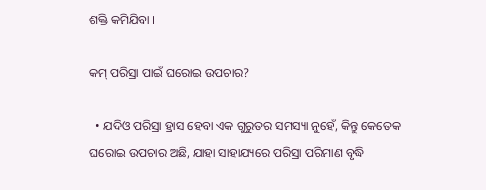ଶକ୍ତି କମିଯିବା ।

କମ୍ ପରିସ୍ରା ପାଇଁ ଘରୋଇ ଉପଚାର?

  • ଯଦିଓ ପରିସ୍ରା ହ୍ରାସ ହେବା ଏକ ଗୁରୁତର ସମସ୍ୟା ନୁହେଁ, କିନ୍ତୁ କେତେକ ଘରୋଇ ଉପଚାର ଅଛି, ଯାହା ସାହାଯ୍ୟରେ ପରିସ୍ରା ପରିମାଣ ବୃଦ୍ଧି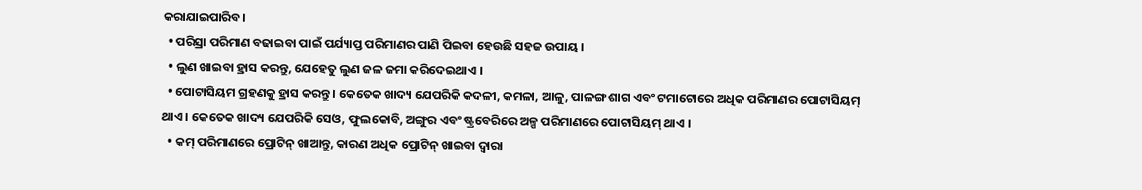କରାଯାଇପାରିବ।
  • ପରିସ୍ରା ପରିମାଣ ବଢାଇବା ପାଇଁ ପର୍ଯ୍ୟାପ୍ତ ପରିମାଣର ପାଣି ପିଇବା ହେଉଛି ସହଜ ଉପାୟ ।
  • ଲୁଣ ଖାଇବା ହ୍ରାସ କରନ୍ତୁ, ଯେହେତୁ ଲୁଣ ଜଳ ଜମା କରିଦେଇଥାଏ ।
  • ପୋଟାସିୟମ ଗ୍ରହଣକୁ ହ୍ରାସ କରନ୍ତୁ । କେତେକ ଖାଦ୍ୟ ଯେପରିକି କଦଳୀ, କମଳା, ଆଳୁ, ପାଳଙ୍ଗ ଶାଗ ଏବଂ ଟମାଟୋରେ ଅଧିକ ପରିମାଣର ପୋଟାସିୟମ୍ ଥାଏ । କେତେକ ଖାଦ୍ୟ ଯେପରିକି ସେଓ, ଫୁଲକୋବି, ଅଙ୍ଗୁର ଏବଂ ଷ୍ଟ୍ରବେରିରେ ଅଳ୍ପ ପରିମାଣରେ ପୋଟାସିୟମ୍ ଥାଏ ।
  • କମ୍ ପରିମାଣରେ ପ୍ରୋଟିନ୍ ଖାଆନ୍ତୁ, କାରଣ ଅଧିକ ପ୍ରୋଟିନ୍ ଖାଇବା ଦ୍ୱାରା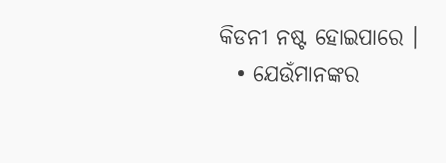କିଡନୀ ନଷ୍ଟ ହୋଇପାରେ ।
  • ଯେଉଁମାନଙ୍କର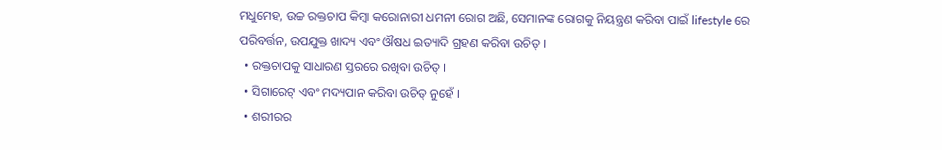ମଧୁମେହ, ଉଚ୍ଚ ରକ୍ତଚାପ କିମ୍ବା କରୋନାରୀ ଧମନୀ ରୋଗ ଅଛି, ସେମାନଙ୍କ ରୋଗକୁ ନିୟନ୍ତ୍ରଣ କରିବା ପାଇଁ lifestyle ରେ ପରିବର୍ତ୍ତନ, ଉପଯୁକ୍ତ ଖାଦ୍ୟ ଏବଂ ଔଷଧ ଇତ୍ୟାଦି ଗ୍ରହଣ କରିବା ଉଚିତ୍ ।
  • ରକ୍ତଚାପକୁ ସାଧାରଣ ସ୍ତରରେ ରଖିବା ଉଚିତ୍ ।
  • ସିଗାରେଟ୍ ଏବଂ ମଦ୍ୟପାନ କରିବା ଉଚିତ୍ ନୁହେଁ ।
  • ଶରୀରର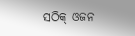ସଠିକ୍ ଓଜନ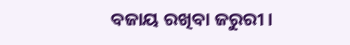ବଜାୟ ରଖିବା ଜରୁରୀ ।